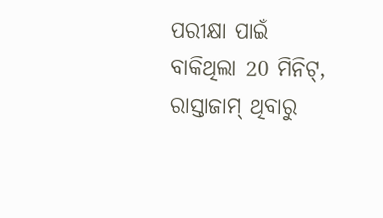ପରୀକ୍ଷା ପାଇଁ ବାକିଥିଲା 20 ମିନିଟ୍, ରାସ୍ତାଜାମ୍ ଥିବାରୁ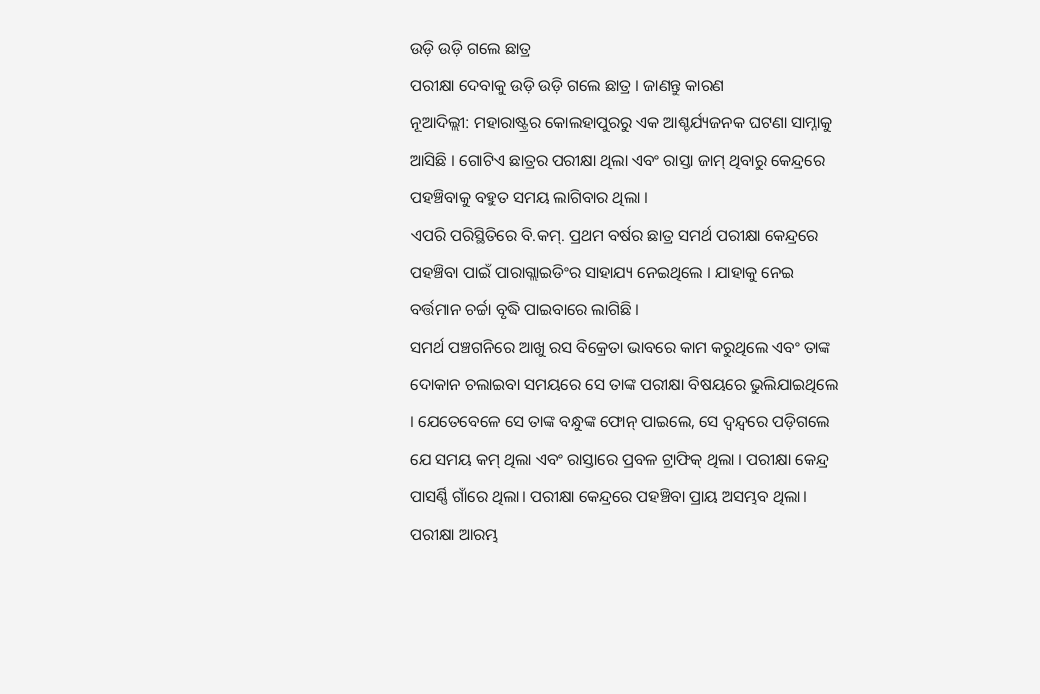ଉଡ଼ି ଉଡ଼ି ଗଲେ ଛାତ୍ର
ପରୀକ୍ଷା ଦେବାକୁ ଉଡ଼ି ଉଡ଼ି ଗଲେ ଛାତ୍ର । ଜାଣନ୍ତୁ କାରଣ
ନୂଆଦିଲ୍ଲୀ: ମହାରାଷ୍ଟ୍ରର କୋଲହାପୁରରୁ ଏକ ଆଶ୍ଚର୍ଯ୍ୟଜନକ ଘଟଣା ସାମ୍ନାକୁ ଆସିଛି । ଗୋଟିଏ ଛାତ୍ରର ପରୀକ୍ଷା ଥିଲା ଏବଂ ରାସ୍ତା ଜାମ୍ ଥିବାରୁ କେନ୍ଦ୍ରରେ ପହଞ୍ଚିବାକୁ ବହୁତ ସମୟ ଲାଗିବାର ଥିଲା ।
ଏପରି ପରିସ୍ଥିତିରେ ବି.କମ୍. ପ୍ରଥମ ବର୍ଷର ଛାତ୍ର ସମର୍ଥ ପରୀକ୍ଷା କେନ୍ଦ୍ରରେ ପହଞ୍ଚିବା ପାଇଁ ପାରାଗ୍ଲାଇଡିଂର ସାହାଯ୍ୟ ନେଇଥିଲେ । ଯାହାକୁ ନେଇ ବର୍ତ୍ତମାନ ଚର୍ଚ୍ଚା ବୃଦ୍ଧି ପାଇବାରେ ଲାଗିଛି ।
ସମର୍ଥ ପଞ୍ଚଗନିରେ ଆଖୁ ରସ ବିକ୍ରେତା ଭାବରେ କାମ କରୁଥିଲେ ଏବଂ ତାଙ୍କ ଦୋକାନ ଚଲାଇବା ସମୟରେ ସେ ତାଙ୍କ ପରୀକ୍ଷା ବିଷୟରେ ଭୁଲିଯାଇଥିଲେ । ଯେତେବେଳେ ସେ ତାଙ୍କ ବନ୍ଧୁଙ୍କ ଫୋନ୍ ପାଇଲେ, ସେ ଦ୍ୱନ୍ଦ୍ୱରେ ପଡ଼ିଗଲେ ଯେ ସମୟ କମ୍ ଥିଲା ଏବଂ ରାସ୍ତାରେ ପ୍ରବଳ ଟ୍ରାଫିକ୍ ଥିଲା । ପରୀକ୍ଷା କେନ୍ଦ୍ର ପାସର୍ଣ୍ଣି ଗାଁରେ ଥିଲା। ପରୀକ୍ଷା କେନ୍ଦ୍ରରେ ପହଞ୍ଚିବା ପ୍ରାୟ ଅସମ୍ଭବ ଥିଲା।
ପରୀକ୍ଷା ଆରମ୍ଭ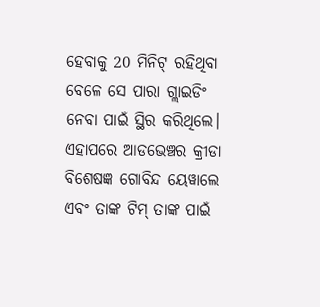ହେବାକୁ 20 ମିନିଟ୍ ରହିଥିବା ବେଳେ ସେ ପାରା ଗ୍ଲାଇଡିଂ ନେବା ପାଇଁ ସ୍ଥିର କରିଥିଲେ। ଏହାପରେ ଆଡଭେଞ୍ଚର କ୍ରୀଡା ବିଶେଷଜ୍ଞ ଗୋବିନ୍ଦ ୟେୱାଲେ ଏବଂ ତାଙ୍କ ଟିମ୍ ତାଙ୍କ ପାଇଁ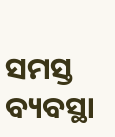ସମସ୍ତ ବ୍ୟବସ୍ଥା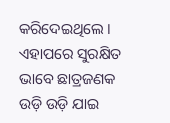କରିଦେଇଥିଲେ । ଏହାପରେ ସୁରକ୍ଷିତ ଭାବେ ଛାତ୍ରଜଣକ ଉଡ଼ି ଉଡ଼ି ଯାଇ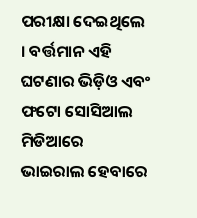ପରୀକ୍ଷା ଦେଇଥିଲେ । ବର୍ତ୍ତମାନ ଏହି ଘଟଣାର ଭିଡ଼ିଓ ଏବଂ ଫଟୋ ସୋସିଆଲ ମିଡିଆରେ ଭାଇରାଲ ହେବାରେ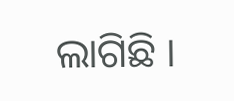ଲାଗିଛି ।